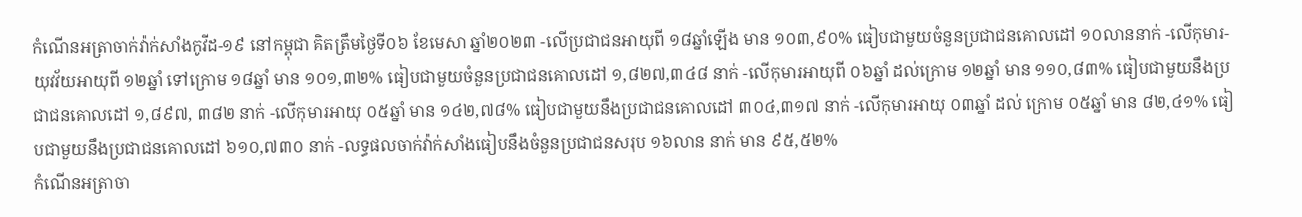កំណេីនអត្រាចាក់វ៉ាក់សាំងកូវីដ-១៩ នៅកម្ពុជា គិតត្រឹមថ្ងៃទី០៦ ខែមេសា ឆ្នាំ២០២៣ -លើប្រជាជនអាយុពី ១៨ឆ្នាំឡើង មាន ១០៣,៩០% ធៀបជាមួយចំនួនប្រជាជនគោលដៅ ១០លាននាក់ -លើកុមារ-យុវវ័យអាយុពី ១២ឆ្នាំ ទៅក្រោម ១៨ឆ្នាំ មាន ១០១,៣២% ធៀបជាមួយចំនួនប្រជាជនគោលដៅ ១,៨២៧,៣៤៨ នាក់ -លើកុមារអាយុពី ០៦ឆ្នាំ ដល់ក្រោម ១២ឆ្នាំ មាន ១១០,៨៣% ធៀបជាមួយនឹងប្រជាជនគោលដៅ ១,៨៩៧, ៣៨២ នាក់ -លើកុមារអាយុ ០៥ឆ្នាំ មាន ១៤២,៧៨% ធៀបជាមួយនឹងប្រជាជនគោលដៅ ៣០៤,៣១៧ នាក់ -លើកុមារអាយុ ០៣ឆ្នាំ ដល់ ក្រោម ០៥ឆ្នាំ មាន ៨២,៤១% ធៀបជាមួយនឹងប្រជាជនគោលដៅ ៦១០,៧៣០ នាក់ -លទ្ធផលចាក់វ៉ាក់សាំងធៀបនឹងចំនួនប្រជាជនសរុប ១៦លាន នាក់ មាន ៩៥,៥២%
កំណេីនអត្រាចា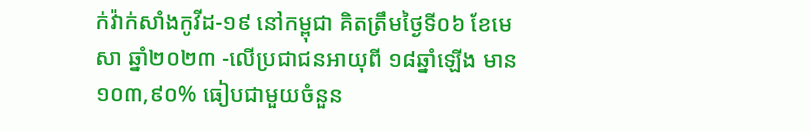ក់វ៉ាក់សាំងកូវីដ-១៩ នៅកម្ពុជា គិតត្រឹមថ្ងៃទី០៦ ខែមេសា ឆ្នាំ២០២៣ -លើប្រជាជនអាយុពី ១៨ឆ្នាំឡើង មាន ១០៣,៩០% ធៀបជាមួយចំនួន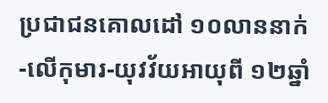ប្រជាជនគោលដៅ ១០លាននាក់ -លើកុមារ-យុវវ័យអាយុពី ១២ឆ្នាំ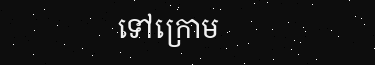ទៅក្រោម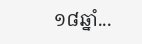១៨ឆ្នាំ...